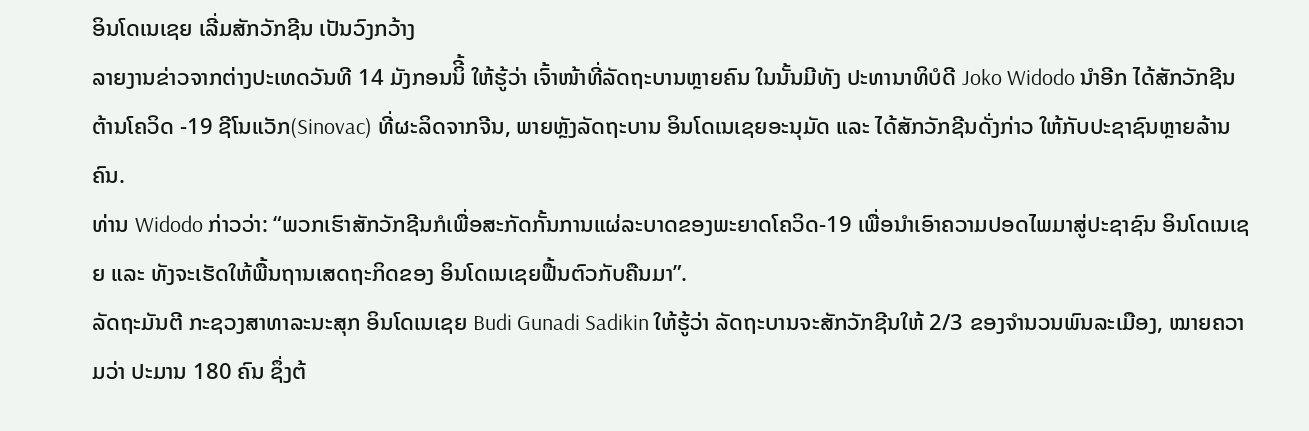ອິນໂດເນເຊຍ ເລີ່ມສັກວັກຊີນ ເປັນວົງກວ້າງ
ລາຍງານຂ່າວຈາກຕ່າງປະເທດວັນທີ 14 ມັງກອນນິີ້ ໃຫ້ຮູ້ວ່າ ເຈົ້າໜ້າທີ່ລັດຖະບານຫຼາຍຄົນ ໃນນັ້ນມີທັງ ປະທານາທິບໍດີ Joko Widodo ນຳອີກ ໄດ້ສັກວັກຊີນຕ້ານໂຄວິດ -19 ຊີໂນແວັກ(Sinovac) ທີ່ຜະລິດຈາກຈີນ, ພາຍຫຼັງລັດຖະບານ ອິນໂດເນເຊຍອະນຸມັດ ແລະ ໄດ້ສັກວັກຊີນດັ່ງກ່າວ ໃຫ້ກັບປະຊາຊົນຫຼາຍລ້ານຄົນ.
ທ່ານ Widodo ກ່າວວ່າ: “ພວກເຮົາສັກວັກຊີນກໍເພື່ອສະກັດກັ້ນການແຜ່ລະບາດຂອງພະຍາດໂຄວິດ-19 ເພື່ອນຳເອົາຄວາມປອດໄພມາສູ່ປະຊາຊົນ ອິນໂດເນເຊຍ ແລະ ທັງຈະເຮັດໃຫ້ພື້ນຖານເສດຖະກິດຂອງ ອິນໂດເນເຊຍຟື້ນຕົວກັບຄືນມາ”.
ລັດຖະມັນຕີ ກະຊວງສາທາລະນະສຸກ ອິນໂດເນເຊຍ Budi Gunadi Sadikin ໃຫ້ຮູ້ວ່າ ລັດຖະບານຈະສັກວັກຊີນໃຫ້ 2/3 ຂອງຈຳນວນພົນລະເມືອງ, ໝາຍຄວາມວ່າ ປະມານ 180 ຄົນ ຊຶ່ງຕ້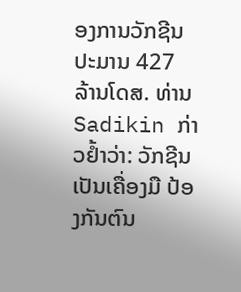ອງການວັກຊີນປະມານ 427 ລ້ານໂດສ. ທ່ານ Sadikin ກ່າວຢໍ້າວ່າ: ວັກຊີນເປັນເຄື່ອງມື ປ້ອງກັນຕົນ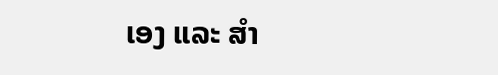ເອງ ແລະ ສຳ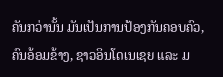ຄັນກວ່ານັ້ນ ມັນເປັນການປ້ອງກັນຄອບຄົວ, ຄົນອ້ອມຂ້າງ, ຊາວອິນໂດເນເຊຍ ແລະ ມ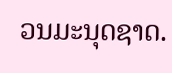ວນມະນຸດຊາດ.